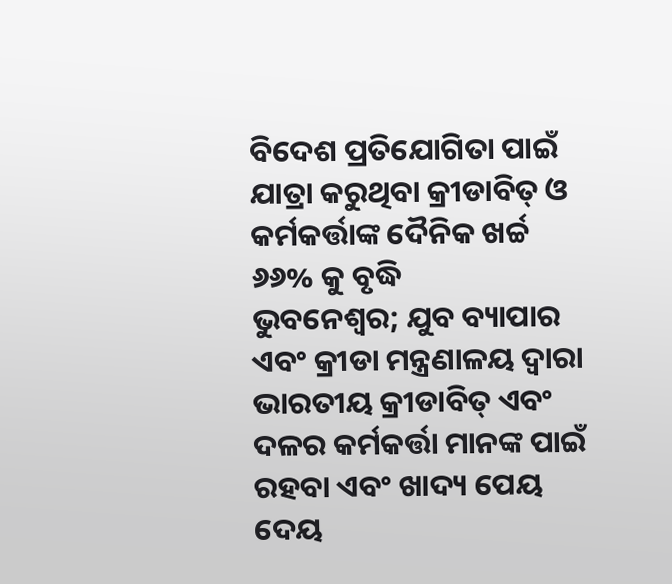ବିଦେଶ ପ୍ରତିଯୋଗିତା ପାଇଁ ଯାତ୍ରା କରୁଥିବା କ୍ରୀଡାବିତ୍ ଓ କର୍ମକର୍ତ୍ତାଙ୍କ ଦୈନିକ ଖର୍ଚ୍ଚ ୬୬% କୁ ବୃଦ୍ଧି
ଭୁବନେଶ୍ଵର; ଯୁବ ବ୍ୟାପାର ଏବଂ କ୍ରୀଡା ମନ୍ତ୍ରଣାଳୟ ଦ୍ଵାରା ଭାରତୀୟ କ୍ରୀଡାବିତ୍ ଏବଂ ଦଳର କର୍ମକର୍ତ୍ତା ମାନଙ୍କ ପାଇଁ ରହବା ଏବଂ ଖାଦ୍ୟ ପେୟ ଦେୟ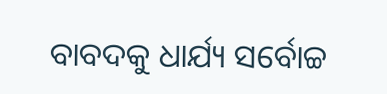ବାବଦକୁ ଧାର୍ଯ୍ୟ ସର୍ବୋଚ୍ଚ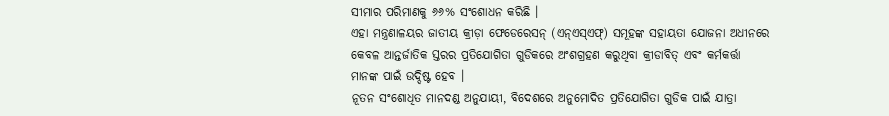ସୀମାର ପରିମାଣକୁ ୬୬% ସଂଶୋଧନ କରିଛି ।
ଏହା ମନ୍ତ୍ରଣାଳୟର ଜାତୀୟ କ୍ରୀଡ଼ା ଫେଡେରେସନ୍ (ଏନ୍ଏସ୍ଏଫ୍) ସମୂହଙ୍କ ସହାୟତା ଯୋଜନା ଅଧୀନରେ କେବଳ ଆନ୍ତର୍ଜାତିକ ସ୍ତରର ପ୍ରତିଯୋଗିତା ଗୁଡିକରେ ଅଂଶଗ୍ରହଣ କରୁଥିବା କ୍ରୀଡାବିତ୍ ଏବଂ କର୍ମକର୍ତ୍ତା ମାନଙ୍କ ପାଇଁ ଉଦ୍ଦିଷ୍ଟ ହେବ ।
ନୂତନ ସଂଶୋଧିତ ମାନଦଣ୍ଡ ଅନୁଯାୟୀ, ବିଦେଶରେ ଅନୁମୋଦିତ ପ୍ରତିଯୋଗିତା ଗୁଡିକ ପାଇଁ ଯାତ୍ରା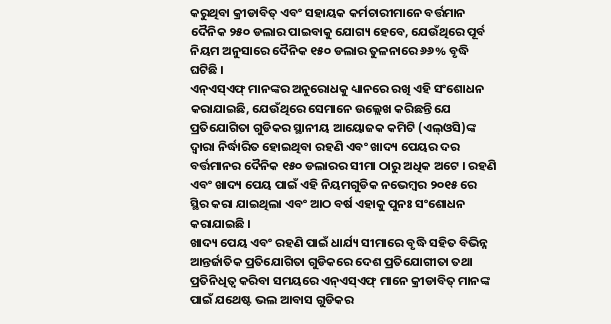କରୁଥିବା କ୍ରୀଡାବିତ୍ ଏବଂ ସହାୟକ କର୍ମଚାରୀମାନେ ବର୍ତ୍ତମାନ ଦୈନିକ ୨୫୦ ଡଲାର ପାଇବାକୁ ଯୋଗ୍ୟ ହେବେ, ଯେଉଁଥିରେ ପୂର୍ବ ନିୟମ ଅନୁସାରେ ଦୈନିକ ୧୫୦ ଡଲାର ତୁଳନାରେ ୬୬% ବୃଦ୍ଧି ଘଟିଛି ।
ଏନ୍ଏସ୍ଏଫ୍ ମାନଙ୍କର ଅନୁରୋଧକୁ ଧ୍ୟାନରେ ରଖି ଏହି ସଂଶୋଧନ କରାଯାଇଛି, ଯେଉଁଥିରେ ସେମାନେ ଉଲ୍ଲେଖ କରିଛନ୍ତି ଯେ ପ୍ରତିଯୋଗିତା ଗୁଡିକର ସ୍ଥାନୀୟ ଆୟୋଜକ କମିଟି (ଏଲ୍ଓସି)ଙ୍କ ଦ୍ୱାରା ନିର୍ଦ୍ଧାରିତ ହୋଇଥିବା ରହଣି ଏବଂ ଖାଦ୍ୟ ପେୟର ଦର ବର୍ତ୍ତମାନର ଦୈନିକ ୧୫୦ ଡଲାରର ସୀମା ଠାରୁ ଅଧିକ ଅଟେ । ରହଣି ଏବଂ ଖାଦ୍ୟ ପେୟ ପାଇଁ ଏହି ନିୟମଗୁଡିକ ନଭେମ୍ବର ୨୦୧୫ ରେ ସ୍ଥିର କରା ଯାଇଥିଲା ଏବଂ ଆଠ ବର୍ଷ ଏହାକୁ ପୁନଃ ସଂଶୋଧନ କରାଯାଇଛି ।
ଖାଦ୍ୟ ପେୟ ଏବଂ ରହଣି ପାଇଁ ଧାର୍ଯ୍ୟ ସୀମାରେ ବୃଦ୍ଧି ସହିତ ବିଭିନ୍ନ ଆନ୍ତର୍ଜାତିକ ପ୍ରତିଯୋଗିତା ଗୁଡିକରେ ଦେଶ ପ୍ରତିଯୋଗୀତା ତଥା ପ୍ରତିନିଧିତ୍ୱ କରିବା ସମୟରେ ଏନ୍ଏସ୍ଏଫ୍ ମାନେ କ୍ରୀଡାବିତ୍ ମାନଙ୍କ ପାଇଁ ଯଥେଷ୍ଟ ଭଲ ଆବାସ ଗୁଡିକର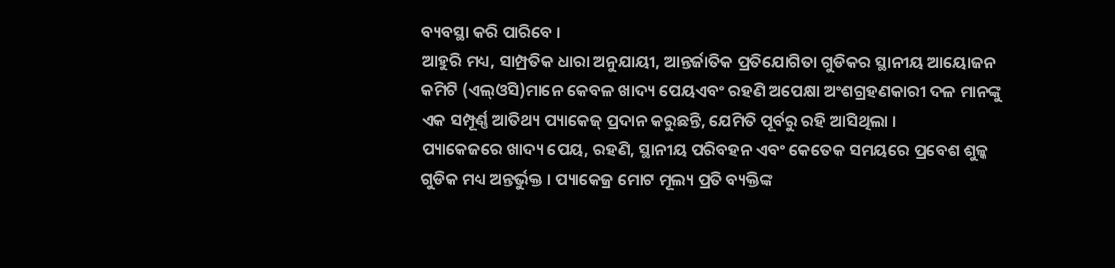ବ୍ୟବସ୍ଥା କରି ପାରିବେ ।
ଆହୁରି ମଧ୍ୟ, ସାମ୍ପ୍ରତିକ ଧାରା ଅନୁଯାୟୀ, ଆନ୍ତର୍ଜାତିକ ପ୍ରତିଯୋଗିତା ଗୁଡିକର ସ୍ଥାନୀୟ ଆୟୋଜନ କମିଟି (ଏଲ୍ଓସି)ମାନେ କେବଳ ଖାଦ୍ୟ ପେୟଏବଂ ରହଣି ଅପେକ୍ଷା ଅଂଶଗ୍ରହଣକାରୀ ଦଳ ମାନଙ୍କୁ ଏକ ସମ୍ପୂର୍ଣ୍ଣ ଆତିଥ୍ୟ ପ୍ୟାକେଜ୍ ପ୍ରଦାନ କରୁଛନ୍ତି, ଯେମିତି ପୂର୍ବରୁ ରହି ଆସିଥିଲା ।
ପ୍ୟାକେଜରେ ଖାଦ୍ୟ ପେୟ, ରହଣି, ସ୍ଥାନୀୟ ପରିବହନ ଏବଂ କେତେକ ସମୟରେ ପ୍ରବେଶ ଶୁଳ୍କ ଗୁଡିକ ମଧ୍ୟ ଅନ୍ତର୍ଭୁକ୍ତ । ପ୍ୟାକେଜ୍ର ମୋଟ ମୂଲ୍ୟ ପ୍ରତି ବ୍ୟକ୍ତିଙ୍କ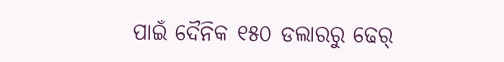ପାଇଁ ଦୈନିକ ୧୫୦ ଡଲାରରୁ ଢେର୍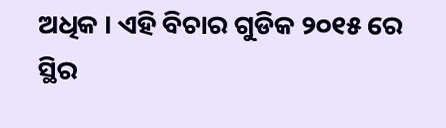ଅଧିକ । ଏହି ବିଚାର ଗୁଡିକ ୨୦୧୫ ରେ ସ୍ଥିର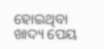ହୋଇଥିବା ଖାଦ୍ୟ ପେୟ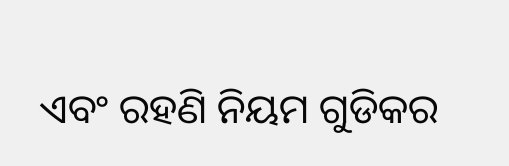ଏବଂ ରହଣି ନିୟମ ଗୁଡିକର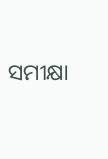ସମୀକ୍ଷା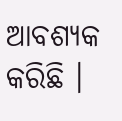ଆବଶ୍ୟକ କରିଛି ।